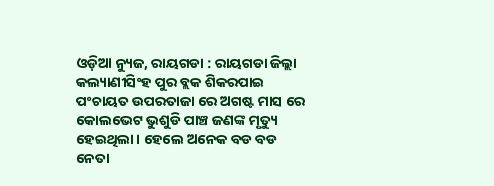ଓଡ଼ିଆ ନ୍ୟୁଜ, ରାୟଗଡା : ରାୟଗଡା ଜିଲ୍ଲା କଲ୍ୟାଣୀସିଂହ ପୁର ବ୍ଲକ ଶିକରପାଇ ପଂଚାୟତ ଉପରତାଜା ରେ ଅଗଷ୍ଟ ମାସ ରେ କୋଲଭେଟ ଭୁଶୁଡି ପାଞ୍ଚ ଜଣଙ୍କ ମୃତ୍ୟୁ ହେଇଥିଲା । ହେଲେ ଅନେକ ବଡ ବଡ ନେତା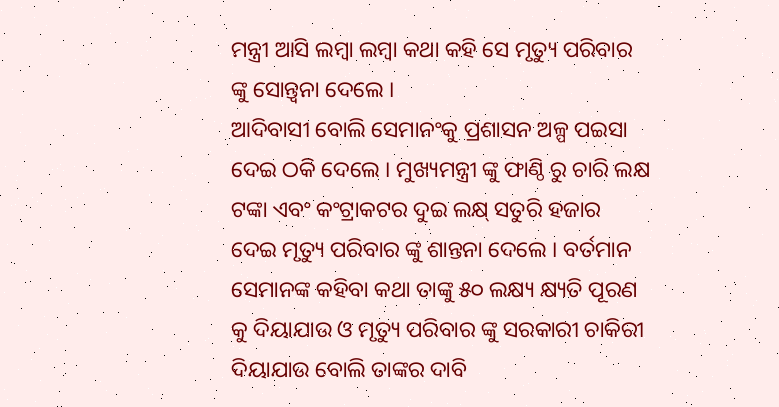ମନ୍ତ୍ରୀ ଆସି ଲମ୍ବା ଲମ୍ବା କଥା କହି ସେ ମୃତ୍ୟୁ ପରିବାର ଙ୍କୁ ସୋନ୍ତ୍ୱନା ଦେଲେ ।
ଆଦିବାସୀ ବୋଲି ସେମାନଂକୁ ପ୍ରଶାସନ ଅଳ୍ପ ପଇସା ଦେଇ ଠକି ଦେଲେ । ମୁଖ୍ୟମନ୍ତ୍ରୀ ଙ୍କୁ ଫାଣ୍ଠି ରୁ ଚାରି ଲକ୍ଷ ଟଙ୍କା ଏବଂ କଂଟ୍ରାକଟର ଦୁଇ ଲକ୍ଷ୍ ସତୁରି ହଜାର ଦେଇ ମୃତ୍ୟୁ ପରିବାର ଙ୍କୁ ଶାନ୍ତନା ଦେଲେ । ବର୍ତମାନ ସେମାନଙ୍କ କହିବା କଥା ତାଙ୍କୁ ୫୦ ଲକ୍ଷ୍ୟ କ୍ଷ୍ୟତି ପୂରଣ କୁ ଦିୟାଯାଉ ଓ ମୃତ୍ୟୁ ପରିବାର ଙ୍କୁ ସରକାରୀ ଚାକିରୀ ଦିୟାଯାଉ ବୋଲି ତାଙ୍କର ଦାବି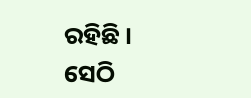ରହିଛି ।
ସେଠି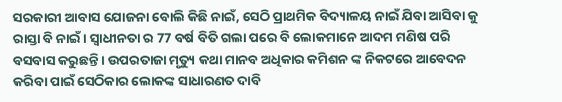ସରକାରୀ ଆବାସ ଯୋଜନା ବୋଲି କିଛି ନାଇଁ, ସେଠି ପ୍ରାଥମିକ ବିଦ୍ୟାଳୟ ନାଇଁ ଯିବା ଆସିବା କୁ ରାସ୍ତା ବି ନାଇଁ। ସ୍ୱାଧୀନତା ର 77 ବର୍ଷ ବିତି ଗଲା ପରେ ବି ଲୋକମାନେ ଆଦମ ମଣିଷ ପରି ବସବାସ କରୁଛନ୍ତି । ଉପରତାଜା ମୃତ୍ୟୁ କଥା ମାନବ ଅଧିକାର କମିଶନ ଙ୍କ ନିକଟରେ ଆବେଦନ କରିବା ପାଇଁ ସେଠିକାର ଲୋକଙ୍କ ସାଧାରଣତ ଦାବି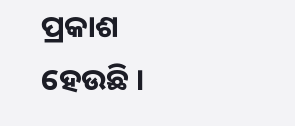ପ୍ରକାଶ ହେଉଛି ।